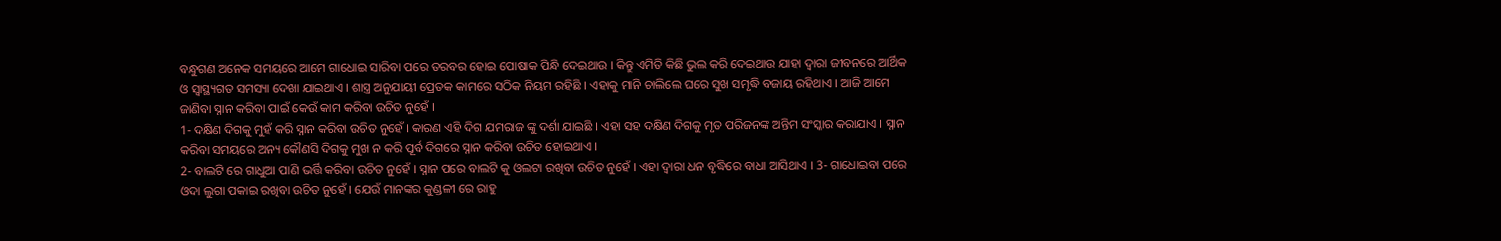ବନ୍ଧୁଗଣ ଅନେକ ସମୟରେ ଆମେ ଗାଧୋଇ ସାରିବା ପରେ ତରବର ହୋଇ ପୋଷାକ ପିନ୍ଧି ଦେଇଥାଉ । କିନ୍ତୁ ଏମିତି କିଛି ଭୁଲ କରି ଦେଇଥାଉ ଯାହା ଦ୍ଵାରା ଜୀବନରେ ଆର୍ଥିକ ଓ ସ୍ଵାସ୍ଥ୍ୟଗତ ସମସ୍ୟା ଦେଖା ଯାଇଥାଏ । ଶାସ୍ତ୍ର ଅନୁଯାୟୀ ପ୍ରେତକ କାମରେ ସଠିକ ନିୟମ ରହିଛି । ଏହାକୁ ମାନି ଚାଲିଲେ ଘରେ ସୁଖ ସମୃଦ୍ଧି ବଜାୟ ରହିଥାଏ । ଆଜି ଆମେ ଜାଣିବା ସ୍ନାନ କରିବା ପାଇଁ କେଉଁ କାମ କରିବା ଉଚିତ ନୁହେଁ ।
1- ଦକ୍ଷିଣ ଦିଗକୁ ମୁହଁ କରି ସ୍ନାନ କରିବା ଉଚିତ ନୁହେଁ । କାରଣ ଏହି ଦିଗ ଯମରାଜ ଙ୍କୁ ଦର୍ଶା ଯାଇଛି । ଏହା ସହ ଦକ୍ଷିଣ ଦିଗକୁ ମୃତ ପରିଜନଙ୍କ ଅନ୍ତିମ ସଂସ୍କାର କରାଯାଏ । ସ୍ନାନ କରିବା ସମୟରେ ଅନ୍ୟ କୌଣସି ଦିଗକୁ ମୁଖ ନ କରି ପୂର୍ବ ଦିଗରେ ସ୍ନାନ କରିବା ଉଚିତ ହୋଇଥାଏ ।
2- ବାଲଟି ରେ ଗାଧୁଆ ପାଣି ଭର୍ତ୍ତି କରିବା ଉଚିତ ନୁହେଁ । ସ୍ନାନ ପରେ ବାଲଟି କୁ ଓଲଟା ରଖିବା ଉଚିତ ନୁହେଁ । ଏହା ଦ୍ଵାରା ଧନ ବୃଦ୍ଧିରେ ବାଧା ଆସିଥାଏ । 3- ଗାଧୋଇବା ପରେ ଓଦା ଲୁଗା ପକାଇ ରଖିବା ଉଚିତ ନୁହେଁ । ଯେଉଁ ମାନଙ୍କର କୁଣ୍ଡଳୀ ରେ ରାହୁ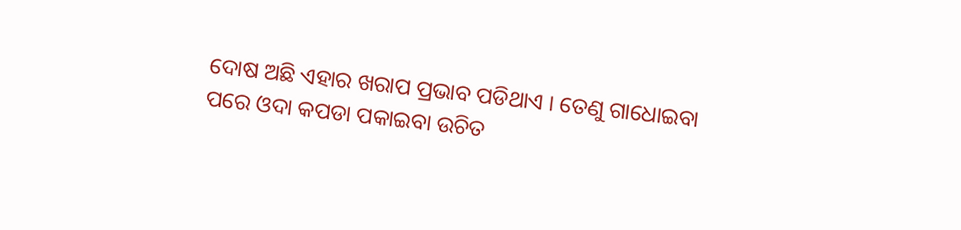ଦୋଷ ଅଛି ଏହାର ଖରାପ ପ୍ରଭାବ ପଡିଥାଏ । ତେଣୁ ଗାଧୋଇବା ପରେ ଓଦା କପଡା ପକାଇବା ଉଚିତ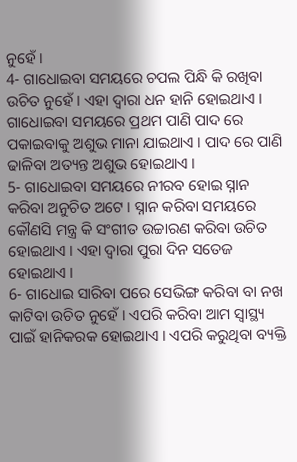ନୁହେଁ ।
4- ଗାଧୋଇବା ସମୟରେ ଚପଲ ପିନ୍ଧି କି ରଖିବା ଉଚିତ ନୁହେଁ । ଏହା ଦ୍ଵାରା ଧନ ହାନି ହୋଇଥାଏ । ଗାଧୋଇବା ସମୟରେ ପ୍ରଥମ ପାଣି ପାଦ ରେ ପକାଇବାକୁ ଅଶୁଭ ମାନା ଯାଇଥାଏ । ପାଦ ରେ ପାଣି ଢାଳିବା ଅତ୍ୟନ୍ତ ଅଶୁଭ ହୋଇଥାଏ ।
5- ଗାଧୋଇବା ସମୟରେ ନୀରବ ହୋଇ ସ୍ନାନ କରିବା ଅନୁଚିତ ଅଟେ । ସ୍ନାନ କରିବା ସମୟରେ କୌଣସି ମନ୍ତ୍ର କି ସଂଗୀତ ଉଚ୍ଚାରଣ କରିବା ଉଚିତ ହୋଇଥାଏ । ଏହା ଦ୍ଵାରା ପୁରା ଦିନ ସତେଜ ହୋଇଥାଏ ।
6- ଗାଧୋଇ ସାରିବା ପରେ ସେଭିଙ୍ଗ କରିବା ବା ନଖ କାଟିବା ଉଚିତ ନୁହେଁ । ଏପରି କରିବା ଆମ ସ୍ୱାସ୍ଥ୍ୟ ପାଇଁ ହାନିକରକ ହୋଇଥାଏ । ଏପରି କରୁଥିବା ବ୍ୟକ୍ତି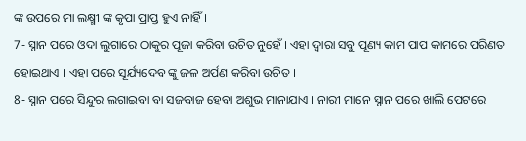ଙ୍କ ଉପରେ ମା ଲକ୍ଷ୍ମୀ ଙ୍କ କୃପା ପ୍ରାପ୍ତ ହୁଏ ନାହିଁ ।
7- ସ୍ନାନ ପରେ ଓଦା ଲୁଗାରେ ଠାକୁର ପୂଜା କରିବା ଉଚିତ ନୁହେଁ । ଏହା ଦ୍ଵାରା ସବୁ ପୂଣ୍ୟ କାମ ପାପ କାମରେ ପରିଣତ ହୋଇଥାଏ । ଏହା ପରେ ସୂର୍ଯ୍ୟଦେବ ଙ୍କୁ ଜଳ ଅର୍ପଣ କରିବା ଉଚିତ ।
8- ସ୍ନାନ ପରେ ସିନ୍ଦୁର ଲଗାଇବା ବା ସଜବାଜ ହେବା ଅଶୁଭ ମାନାଯାଏ । ନାରୀ ମାନେ ସ୍ନାନ ପରେ ଖାଲି ପେଟରେ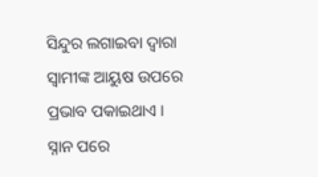ସିନ୍ଦୁର ଲଗାଇବା ଦ୍ଵାରା ସ୍ବାମୀଙ୍କ ଆୟୁଷ ଉପରେ ପ୍ରଭାବ ପକାଇଥାଏ । ସ୍ନାନ ପରେ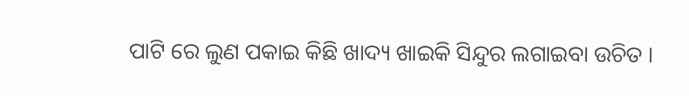ପାଟି ରେ ଲୁଣ ପକାଇ କିଛି ଖାଦ୍ୟ ଖାଇକି ସିନ୍ଦୁର ଲଗାଇବା ଉଚିତ ।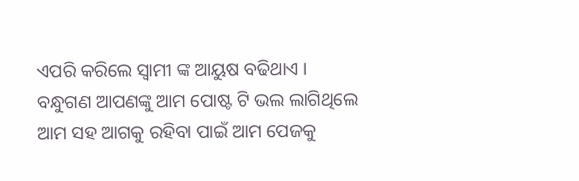ଏପରି କରିଲେ ସ୍ଵାମୀ ଙ୍କ ଆୟୁଷ ବଢିଥାଏ ।
ବନ୍ଧୁଗଣ ଆପଣଙ୍କୁ ଆମ ପୋଷ୍ଟ ଟି ଭଲ ଲାଗିଥିଲେ ଆମ ସହ ଆଗକୁ ରହିବା ପାଇଁ ଆମ ପେଜକୁ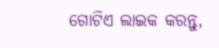ଗୋଟିଏ ଲାଇକ କରନ୍ତୁ,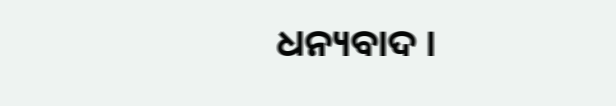ଧନ୍ୟବାଦ ।